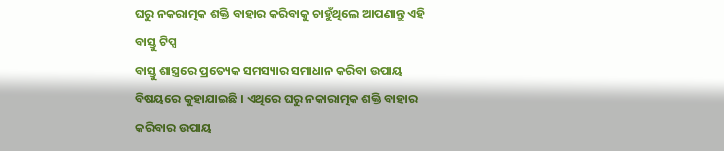ଘରୁ ନକରାତ୍ମକ ଶକ୍ତି ବାହାର କରିବାକୁ ଚାହୁଁଥିଲେ ଆପଣାନ୍ତୁ ଏହି ବାସ୍ତୁ ଟିପ୍ସ
ବାସ୍ତୁ ଶାସ୍ତ୍ରରେ ପ୍ରତ୍ୟେକ ସମସ୍ୟାର ସମାଧାନ କରିବା ଉପାୟ ବିଷୟରେ କୁହାଯାଇଛି । ଏଥିରେ ଘରୁ ନକାରାତ୍ମକ ଶକ୍ତି ବାହାର କରିବାର ଉପାୟ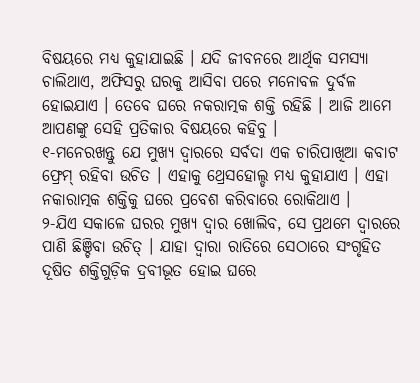ବିଷୟରେ ମଧ୍ୟ କୁହାଯାଇଛି । ଯଦି ଜୀବନରେ ଆର୍ଥିକ ସମସ୍ୟା ଚାଲିଥାଏ, ଅଫିସରୁ ଘରକୁ ଆସିବା ପରେ ମନୋବଳ ଦୁର୍ବଳ ହୋଇଯାଏ । ତେବେ ଘରେ ନକରାତ୍ମକ ଶକ୍ତି ରହିଛି । ଆଜି ଆମେ ଆପଣଙ୍କୁ ସେହି ପ୍ରତିକାର ବିଷୟରେ କହିବୁ ।
୧-ମନେରଖନ୍ତୁ ଯେ ମୁଖ୍ୟ ଦ୍ୱାରରେ ସର୍ବଦା ଏକ ଚାରିପାଖିଆ କବାଟ ଫ୍ରେମ୍ ରହିବା ଉଚିତ । ଏହାକୁ ଥ୍ରେସହୋଲ୍ଡ ମଧ୍ୟ କୁହାଯାଏ । ଏହା ନକାରାତ୍ମକ ଶକ୍ତିକୁ ଘରେ ପ୍ରବେଶ କରିବାରେ ରୋକିଥାଏ ।
୨-ଯିଏ ସକାଳେ ଘରର ମୁଖ୍ୟ ଦ୍ୱାର ଖୋଲିବ, ସେ ପ୍ରଥମେ ଦ୍ୱାରରେ ପାଣି ଛିଞ୍ଚିବା ଉଚିତ୍ । ଯାହା ଦ୍ୱାରା ରାତିରେ ସେଠାରେ ସଂଗୃହିତ ଦୂଷିତ ଶକ୍ତିଗୁଡ଼ିକ ଦ୍ରବୀଭୂତ ହୋଇ ଘରେ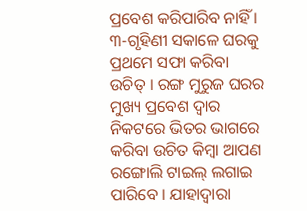ପ୍ରବେଶ କରିପାରିବ ନାହିଁ ।
୩-ଗୃହିଣୀ ସକାଳେ ଘରକୁ ପ୍ରଥମେ ସଫା କରିବା ଉଚିତ୍ । ରଙ୍ଗ ମୁରୁଜ ଘରର ମୁଖ୍ୟ ପ୍ରବେଶ ଦ୍ୱାର ନିକଟରେ ଭିତର ଭାଗରେ କରିବା ଉଚିତ କିମ୍ବା ଆପଣ ରଙ୍ଗୋଲି ଟାଇଲ୍ ଲଗାଇ ପାରିବେ । ଯାହାଦ୍ୱାରା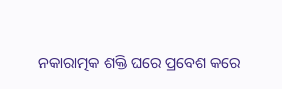ନକାରାତ୍ମକ ଶକ୍ତି ଘରେ ପ୍ରବେଶ କରେ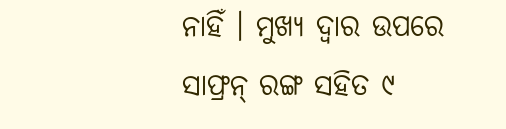ନାହିଁ । ମୁଖ୍ୟ ଦ୍ୱାର ଉପରେ ସାଫ୍ରନ୍ ରଙ୍ଗ ସହିତ ୯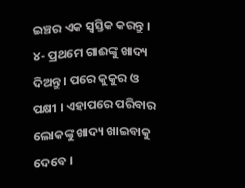ଇଞ୍ଚର ଏକ ସ୍ୱସ୍ତିକ କରନ୍ତୁ ।
୪- ପ୍ରଥମେ ଗାଈଙ୍କୁ ଖାଦ୍ୟ ଦିଅନ୍ତୁ । ପରେ କୁକୁର ଓ ପକ୍ଷୀ । ଏହାପରେ ପରିବାର ଲୋକଙ୍କୁ ଖାଦ୍ୟ ଖାଇବାକୁ ଦେବେ ।